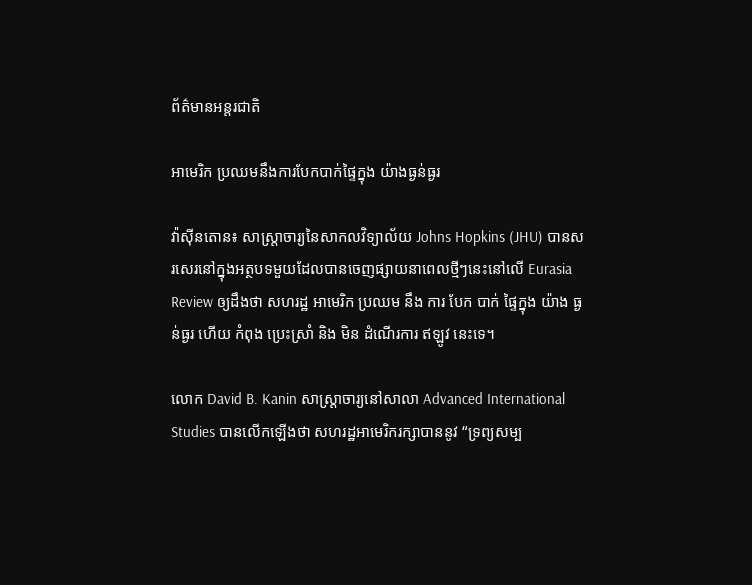ព័ត៌មានអន្តរជាតិ

អាមេរិក ប្រឈមនឹងការបែកបាក់ផ្ទៃក្នុង យ៉ាងធ្ងន់ធ្ងរ

វ៉ាស៊ីនតោន៖ សាស្ត្រាចារ្យនៃសាកលវិទ្យាល័យ Johns Hopkins (JHU) បានសរសេរនៅក្នុងអត្ថបទមួយដែលបានចេញផ្សាយនាពេលថ្មីៗនេះនៅលើ Eurasia Review ឲ្យដឹងថា សហរដ្ឋ អាមេរិក ប្រឈម នឹង ការ បែក បាក់ ផ្ទៃក្នុង យ៉ាង ធ្ងន់ធ្ងរ ហើយ កំពុង ប្រេះស្រាំ និង មិន ដំណើរការ ឥឡូវ នេះទេ។

លោក David B. Kanin សាស្ត្រាចារ្យនៅសាលា Advanced International Studies បានលើកឡើងថា សហរដ្ឋអាមេរិករក្សាបាននូវ “ទ្រព្យសម្ប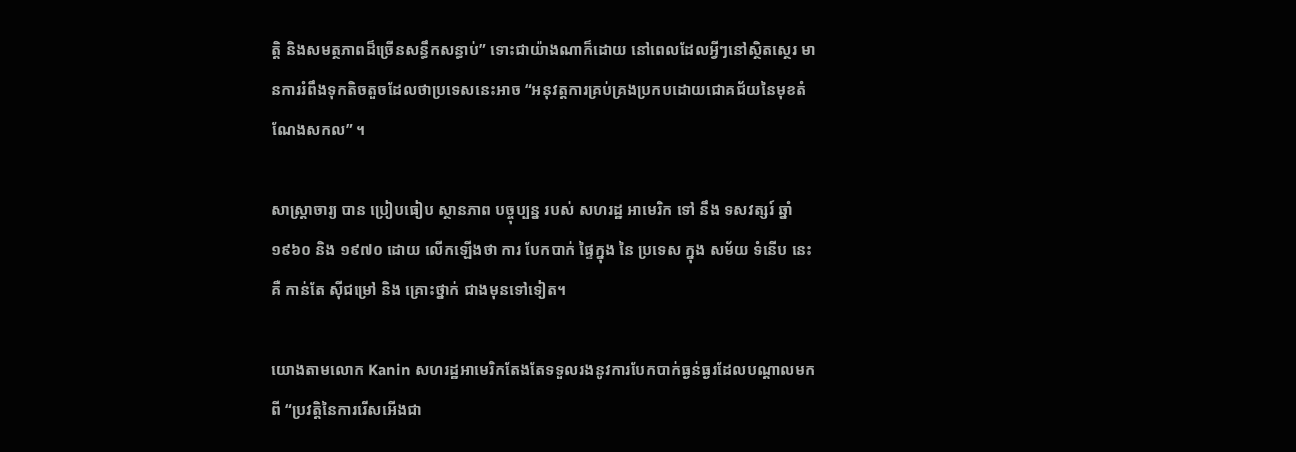ត្តិ និងសមត្ថភាពដ៏ច្រើនសន្ធឹកសន្ធាប់” ទោះជាយ៉ាងណាក៏ដោយ នៅពេលដែលអ្វីៗនៅស្ថិតស្ថេរ មានការរំពឹងទុកតិចតួចដែលថាប្រទេសនេះអាច “អនុវត្តការគ្រប់គ្រងប្រកបដោយជោគជ័យនៃមុខតំណែងសកល” ។

សាស្ត្រាចារ្យ បាន ប្រៀបធៀប ស្ថានភាព បច្ចុប្បន្ន របស់ សហរដ្ឋ អាមេរិក ទៅ នឹង ទសវត្សរ៍ ឆ្នាំ១៩៦០ និង ១៩៧០ ដោយ លើកឡើងថា ការ បែកបាក់ ផ្ទៃក្នុង នៃ ប្រទេស ក្នុង សម័យ ទំនើប នេះ គឺ កាន់តែ ស៊ីជម្រៅ និង គ្រោះថ្នាក់ ជាងមុនទៅទៀត។

យោងតាមលោក Kanin សហរដ្ឋអាមេរិកតែងតែទទួលរងនូវការបែកបាក់ធ្ងន់ធ្ងរដែលបណ្តាលមកពី “ប្រវត្តិនៃការរើសអើងជា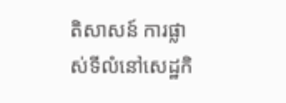តិសាសន៍ ការផ្លាស់ទីលំនៅសេដ្ឋកិ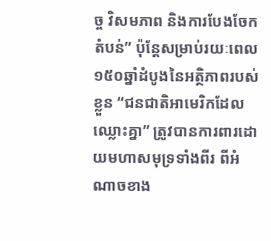ច្ច វិសមភាព និងការបែងចែកតំបន់” ប៉ុន្តែសម្រាប់រយៈពេល ១៥០ឆ្នាំដំបូងនៃអត្ថិភាពរបស់ខ្លួន “ជនជាតិអាមេរិកដែលឈ្លោះគ្នា” ត្រូវបានការពារដោយមហាសមុទ្រទាំងពីរ ពីអំណាចខាង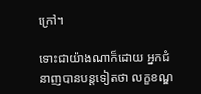ក្រៅ។

ទោះជាយ៉ាងណាក៏ដោយ អ្នកជំនាញបានបន្តទៀតថា លក្ខខណ្ឌ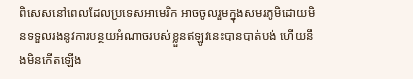ពិសេសនៅពេលដែលប្រទេសអាមេរិក អាចចូលរួមក្នុងសមរភូមិដោយមិនទទួលរងនូវការបន្ថយអំណាចរបស់ខ្លួនឥឡូវនេះបានបាត់បង់ ហើយនឹងមិនកើតឡើង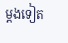ម្តងទៀត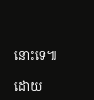នោះទេ៕

ដោយ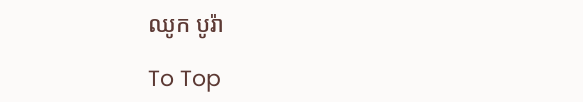ឈូក បូរ៉ា

To Top